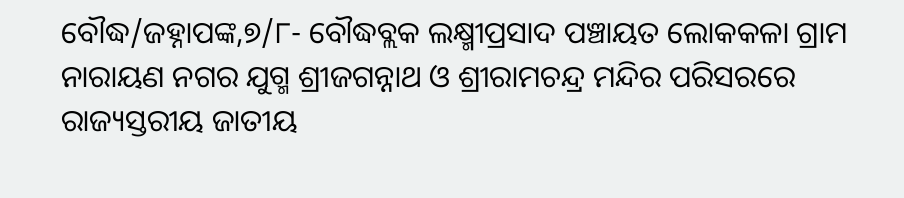ବୌଦ୍ଧ/ଜହ୍ନାପଙ୍କ,୭/୮- ବୌଦ୍ଧବ୍ଲକ ଲକ୍ଷ୍ମୀପ୍ରସାଦ ପଞ୍ଚାୟତ ଲୋକକଳା ଗ୍ରାମ ନାରାୟଣ ନଗର ଯୁଗ୍ମ ଶ୍ରୀଜଗନ୍ନାଥ ଓ ଶ୍ରୀରାମଚନ୍ଦ୍ର ମନ୍ଦିର ପରିସରରେ ରାଜ୍ୟସ୍ତରୀୟ ଜାତୀୟ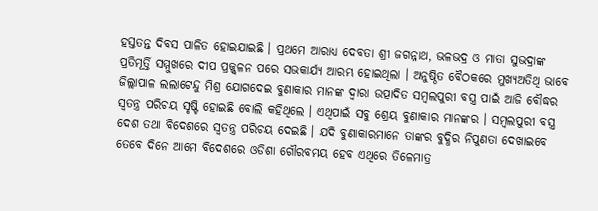ହସ୍ତତନ୍ତ ଦିବସ ପାଳିତ ହୋଇଯାଇଛି । ପ୍ରଥମେ ଆରାଧ୍ୟ ଦେବତା ଶ୍ରୀ ଜଗନ୍ନାଥ, ଭଳଭଦ୍ର ଓ ମାତା ସୁଭଦ୍ରାଙ୍କ ପ୍ରତିମୂର୍ତ୍ତି ସମ୍ମୁଖରେ ଦୀପ ପ୍ରଜ୍ଜ୍ୱଳନ ପରେ ସଭକାର୍ଯ୍ୟ ଆରମ୍ଭ ହୋଇଥିଲା । ଅନୁଷ୍ଠିତ ବୈଠକରେ ମୁଖ୍ୟଅତିଥି ଭାବେ ଜିଲ୍ଲାପାଳ ଲଲାଟେନ୍ଦୁ ମିଶ୍ର ଯୋଗଦେଇ ବୁଣାକାର ମାନଙ୍କ ଦ୍ୱାରା ଉତ୍ପାଦିତ ସମ୍ବଲପୁରୀ ବସ୍ତ୍ର ପାଇଁ ଆଜି ବୌଦ୍ଧର ସ୍ୱତନ୍ତ୍ର ପରିଚୟ ସୃଷ୍ଟି ହୋଇଛି ବୋଲି କହିଥିଲେ । ଏଥିପାଇଁ ସବୁ ଶ୍ରେୟ ବୁଣାକାର ମାନଙ୍କର । ସମ୍ବଲପୁରୀ ବସ୍ତ୍ର ଦେଶ ତଥା ବିଦେଶରେ ସ୍ୱତନ୍ତ୍ର ପରିଚୟ ଦେଇଛି । ଯଦି ବୁଣାକାରମାନେ ତାଙ୍କର ବୁଦ୍ଧିର ନିପୁଣତା ଦେଖାଇବେ ତେବେ ଦିନେ ଆମେ ବିଦେଶରେ ଓଡିଶା ଗୌରବମୟ ହେବ ଏଥିରେ ତିଳେମାତ୍ର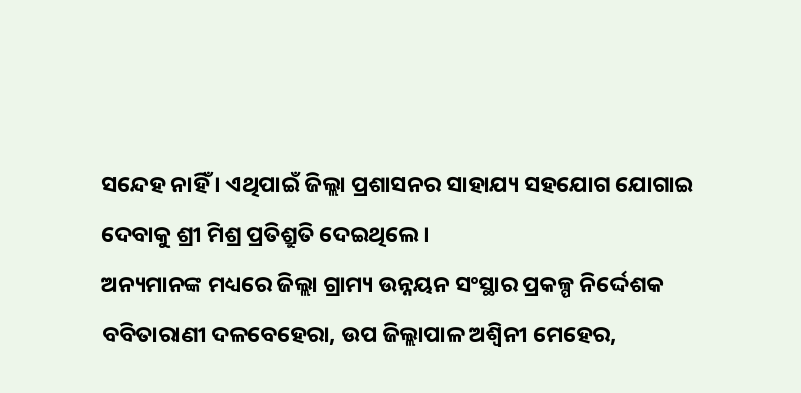ସନ୍ଦେହ ନାହିଁ । ଏଥିପାଇଁ ଜିଲ୍ଲା ପ୍ରଶାସନର ସାହାଯ୍ୟ ସହଯୋଗ ଯୋଗାଇ ଦେବାକୁ ଶ୍ରୀ ମିଶ୍ର ପ୍ରତିଶ୍ରୁତି ଦେଇଥିଲେ ।
ଅନ୍ୟମାନଙ୍କ ମଧ୍ୟରେ ଜିଲ୍ଲା ଗ୍ରାମ୍ୟ ଉନ୍ନୟନ ସଂସ୍ଥାର ପ୍ରକଳ୍ପ ନିର୍ଦ୍ଦେଶକ ବବିତାରାଣୀ ଦଳବେହେରା, ଉପ ଜିଲ୍ଲାପାଳ ଅଶ୍ୱିନୀ ମେହେର,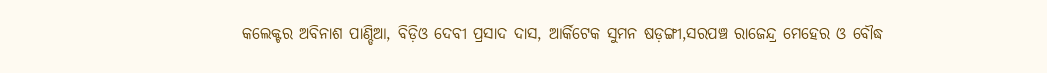କଲେକ୍ଟର ଅବିନାଶ ପାଣ୍ଡିଆ, ବିଡ଼ିଓ ଦେବୀ ପ୍ରସାଦ ଦାସ, ଆର୍କିଟେକ ସୁମନ ଷଡ଼ଙ୍ଗୀ,ସରପଞ୍ଚ ରାଜେନ୍ଦ୍ର ମେହେର ଓ ବୌଦ୍ଧ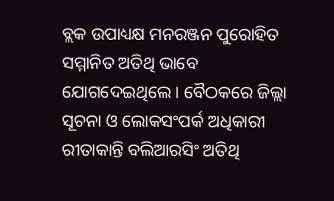ବ୍ଲକ ଉପାଧ୍ୟକ୍ଷ ମନରଞ୍ଜନ ପୁରୋହିତ ସମ୍ମାନିତ ଅତିଥି ଭାବେ ଯୋଗଦେଇଥିଲେ । ବୈଠକରେ ଜିଲ୍ଲା ସୂଚନା ଓ ଲୋକସଂପର୍କ ଅଧିକାରୀ ରୀତାକାନ୍ତି ବଲିଆରସିଂ ଅତିଥି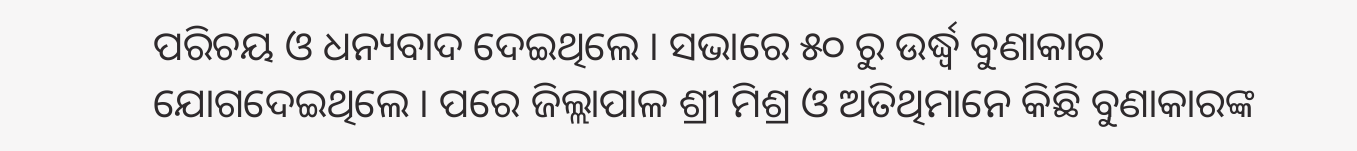ପରିଚୟ ଓ ଧନ୍ୟବାଦ ଦେଇଥିଲେ । ସଭାରେ ୫୦ ରୁ ଉର୍ଦ୍ଧ୍ୱ ବୁଣାକାର ଯୋଗଦେଇଥିଲେ । ପରେ ଜିଲ୍ଲାପାଳ ଶ୍ରୀ ମିଶ୍ର ଓ ଅତିଥିମାନେ କିଛି ବୁଣାକାରଙ୍କ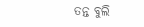ତନ୍ତ ବୁଲି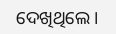ଦେଖିଥିଲେ ।